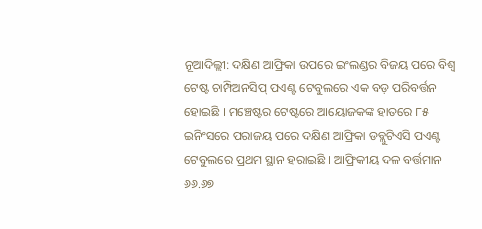ନୂଆଦିଲ୍ଲୀ: ଦକ୍ଷିଣ ଆଫ୍ରିକା ଉପରେ ଇଂଲଣ୍ଡର ବିଜୟ ପରେ ବିଶ୍ୱ ଟେଷ୍ଟ ଚାମ୍ପିଅନସିପ୍ ପଏଣ୍ଟ ଟେବୁଲରେ ଏକ ବଡ଼ ପରିବର୍ତ୍ତନ ହୋଇଛି । ମଞ୍ଚେଷ୍ଟର ଟେଷ୍ଟରେ ଆୟୋଜକଙ୍କ ହାତରେ ୮୫ ଇନିଂସରେ ପରାଜୟ ପରେ ଦକ୍ଷିଣ ଆଫ୍ରିକା ଡବ୍ଲୁଟିଏସି ପଏଣ୍ଟ ଟେବୁଲରେ ପ୍ରଥମ ସ୍ଥାନ ହରାଇଛି । ଆଫ୍ରିକୀୟ ଦଳ ବର୍ତ୍ତମାନ ୬୬.୬୭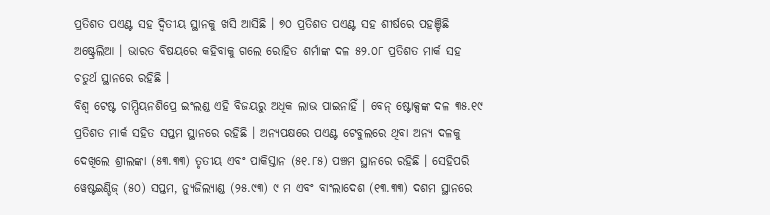ପ୍ରତିଶତ ପଏଣ୍ଟ ସହ ଦ୍ୱିତୀୟ ସ୍ଥାନକୁ ଖସି ଆସିଛି । ୭୦ ପ୍ରତିଶତ ପଏଣ୍ଟ ସହ ଶୀର୍ଷରେ ପହଞ୍ଚିଛି ଅଷ୍ଟ୍ରେଲିଆ । ଭାରତ ବିଷୟରେ କହିବାକୁ ଗଲେ ରୋହିତ ଶର୍ମାଙ୍କ ଦଳ ୫୨.୦୮ ପ୍ରତିଶତ ମାର୍କ ସହ ଚତୁର୍ଥ ସ୍ଥାନରେ ରହିଛି ।
ବିଶ୍ୱ ଟେଷ୍ଟ ଚାମ୍ପିୟନଶିପ୍ରେ ଇଂଲଣ୍ଡ ଏହି ବିଜୟରୁ ଅଧିକ ଲାଭ ପାଇନାହିଁ । ବେନ୍ ଷ୍ଟୋକ୍ସଙ୍କ ଦଳ ୩୫.୧୯ ପ୍ରତିଶତ ମାର୍କ ସହିତ ସପ୍ତମ ସ୍ଥାନରେ ରହିଛି । ଅନ୍ୟପକ୍ଷରେ ପଏଣ୍ଟ ଟେବୁଲରେ ଥିବା ଅନ୍ୟ ଦଳକୁ ଦେଖିଲେ ଶ୍ରୀଲଙ୍କା (୫୩.୩୩) ତୃତୀୟ ଏବଂ ପାକିସ୍ତାନ (୫୧.୮୫) ପଞ୍ଚମ ସ୍ଥାନରେ ରହିଛି । ସେହିପରି ୱେଷ୍ଟଇଣ୍ଡିଜ୍ (୫୦) ସପ୍ତମ, ନ୍ୟୁଜିଲ୍ୟାଣ୍ଡ (୨୫.୯୩) ୯ ମ ଏବଂ ବାଂଲାଦେଶ (୧୩.୩୩) ଦଶମ ସ୍ଥାନରେ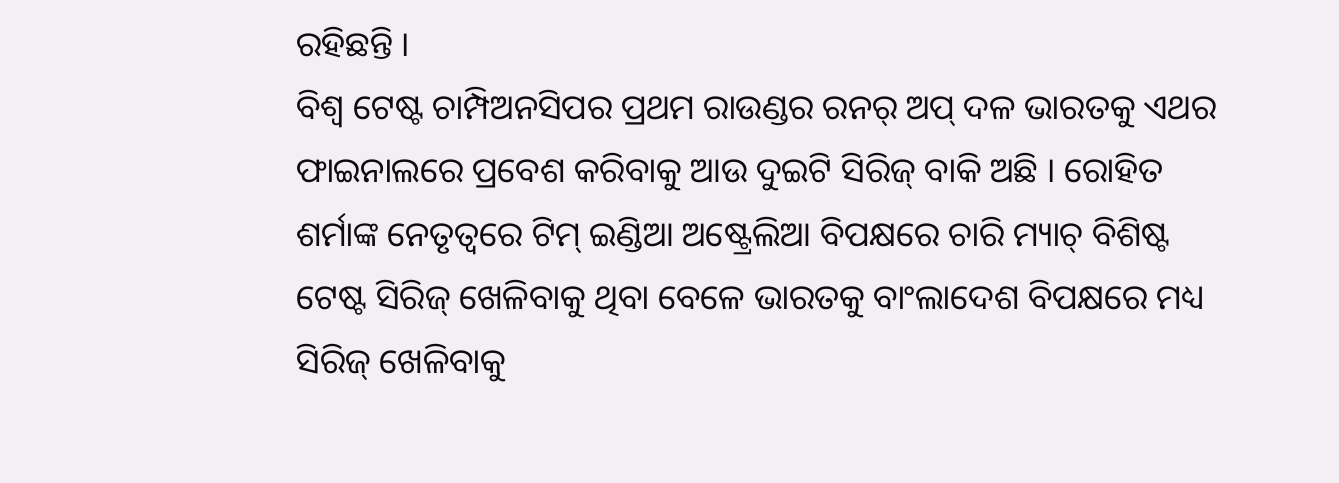ରହିଛନ୍ତି ।
ବିଶ୍ୱ ଟେଷ୍ଟ ଚାମ୍ପିଅନସିପର ପ୍ରଥମ ରାଉଣ୍ଡର ରନର୍ ଅପ୍ ଦଳ ଭାରତକୁ ଏଥର ଫାଇନାଲରେ ପ୍ରବେଶ କରିବାକୁ ଆଉ ଦୁଇଟି ସିରିଜ୍ ବାକି ଅଛି । ରୋହିତ ଶର୍ମାଙ୍କ ନେତୃତ୍ୱରେ ଟିମ୍ ଇଣ୍ଡିଆ ଅଷ୍ଟ୍ରେଲିଆ ବିପକ୍ଷରେ ଚାରି ମ୍ୟାଚ୍ ବିଶିଷ୍ଟ ଟେଷ୍ଟ ସିରିଜ୍ ଖେଳିବାକୁ ଥିବା ବେଳେ ଭାରତକୁ ବାଂଲାଦେଶ ବିପକ୍ଷରେ ମଧ୍ୟ ସିରିଜ୍ ଖେଳିବାକୁ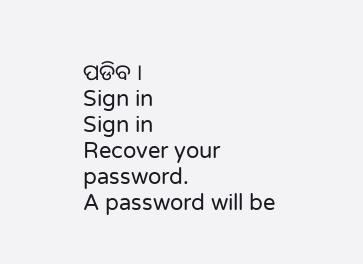ପଡିବ ।
Sign in
Sign in
Recover your password.
A password will be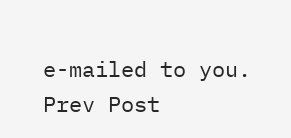e-mailed to you.
Prev Post